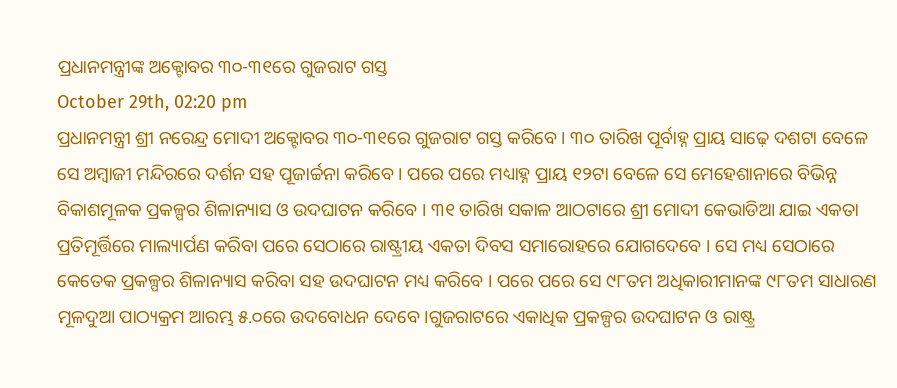ପ୍ରଧାନମନ୍ତ୍ରୀଙ୍କ ଅକ୍ଟୋବର ୩୦-୩୧ରେ ଗୁଜରାଟ ଗସ୍ତ
October 29th, 02:20 pm
ପ୍ରଧାନମନ୍ତ୍ରୀ ଶ୍ରୀ ନରେନ୍ଦ୍ର ମୋଦୀ ଅକ୍ଟୋବର ୩୦-୩୧ରେ ଗୁଜରାଟ ଗସ୍ତ କରିବେ । ୩୦ ତାରିଖ ପୂର୍ବାହ୍ନ ପ୍ରାୟ ସାଢ଼େ ଦଶଟା ବେଳେ ସେ ଅମ୍ବାଜୀ ମନ୍ଦିରରେ ଦର୍ଶନ ସହ ପୂଜାର୍ଚ୍ଚନା କରିବେ । ପରେ ପରେ ମଧ୍ୟାହ୍ନ ପ୍ରାୟ ୧୨ଟା ବେଳେ ସେ ମେହେଶାନାରେ ବିଭିନ୍ନ ବିକାଶମୂଳକ ପ୍ରକଳ୍ପର ଶିଳାନ୍ୟାସ ଓ ଉଦଘାଟନ କରିବେ । ୩୧ ତାରିଖ ସକାଳ ଆଠଟାରେ ଶ୍ରୀ ମୋଦୀ କେଭାଡିଆ ଯାଇ ଏକତା ପ୍ରତିମୂର୍ତ୍ତିରେ ମାଲ୍ୟାର୍ପଣ କରିବା ପରେ ସେଠାରେ ରାଷ୍ଟ୍ରୀୟ ଏକତା ଦିବସ ସମାରୋହରେ ଯୋଗଦେବେ । ସେ ମଧ୍ୟ ସେଠାରେ କେତେକ ପ୍ରକଳ୍ପର ଶିଳାନ୍ୟାସ କରିବା ସହ ଉଦଘାଟନ ମଧ୍ୟ କରିବେ । ପରେ ପରେ ସେ ୯୮ତମ ଅଧିକାରୀମାନଙ୍କ ୯୮ତମ ସାଧାରଣ ମୂଳଦୁଆ ପାଠ୍ୟକ୍ରମ ଆରମ୍ଭ ୫.୦ରେ ଉଦବୋଧନ ଦେବେ ।ଗୁଜରାଟରେ ଏକାଧିକ ପ୍ରକଳ୍ପର ଉଦଘାଟନ ଓ ରାଷ୍ଟ୍ର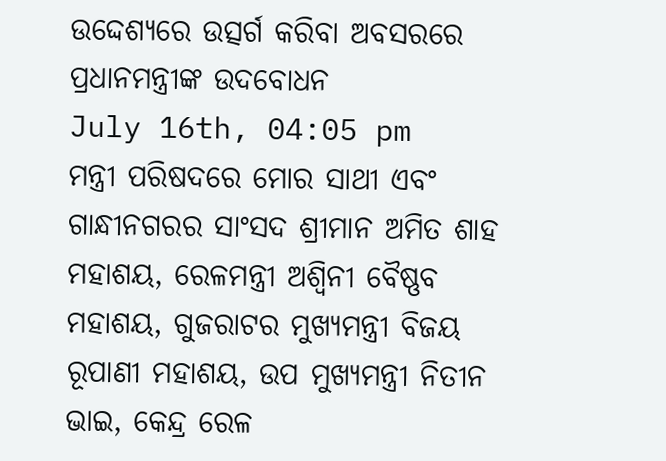ଉଦ୍ଦେଶ୍ୟରେ ଉତ୍ସର୍ଗ କରିବା ଅବସରରେ ପ୍ରଧାନମନ୍ତ୍ରୀଙ୍କ ଉଦବୋଧନ
July 16th, 04:05 pm
ମନ୍ତ୍ରୀ ପରିଷଦରେ ମୋର ସାଥୀ ଏବଂ ଗାନ୍ଧୀନଗରର ସାଂସଦ ଶ୍ରୀମାନ ଅମିତ ଶାହ ମହାଶୟ, ରେଳମନ୍ତ୍ରୀ ଅଶ୍ୱିନୀ ବୈଷ୍ଣବ ମହାଶୟ, ଗୁଜରାଟର ମୁଖ୍ୟମନ୍ତ୍ରୀ ବିଜୟ ରୂପାଣୀ ମହାଶୟ, ଉପ ମୁଖ୍ୟମନ୍ତ୍ରୀ ନିତୀନ ଭାଇ, କେନ୍ଦ୍ର ରେଳ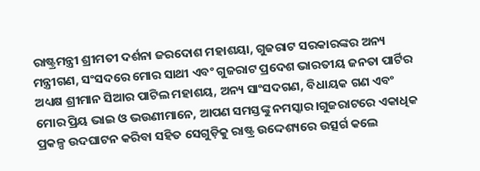ରାଷ୍ଟ୍ରମନ୍ତ୍ରୀ ଶ୍ରୀମତୀ ଦର୍ଶନା ଜରଦୋଶ ମହାଶୟା, ଗୁଜରାଟ ସରକାରଙ୍କର ଅନ୍ୟ ମନ୍ତ୍ରୀଗଣ, ସଂସଦରେ ମୋର ସାଥୀ ଏବଂ ଗୁଜରାଟ ପ୍ରଦେଶ ଭାରତୀୟ ଜନତା ପାର୍ଟିର ଅଧ୍ୟକ୍ଷ ଶ୍ରୀମାନ ସିଆର ପାଟିଲ ମହାଶୟ, ଅନ୍ୟ ସାଂସଦଗଣ, ବିଧାୟକ ଗଣ ଏବଂ ମୋର ପ୍ରିୟ ଭାଇ ଓ ଭଉଣୀମାନେ, ଆପଣ ସମସ୍ତଙ୍କୁ ନମସ୍କାର।ଗୁଜରାଟରେ ଏକାଧିକ ପ୍ରକଳ୍ପ ଉଦଘାଟନ କରିବା ସହିତ ସେଗୁଡ଼ିକୁ ରାଷ୍ଟ୍ର ଉଦ୍ଦେଶ୍ୟରେ ଉତ୍ସର୍ଗ କଲେ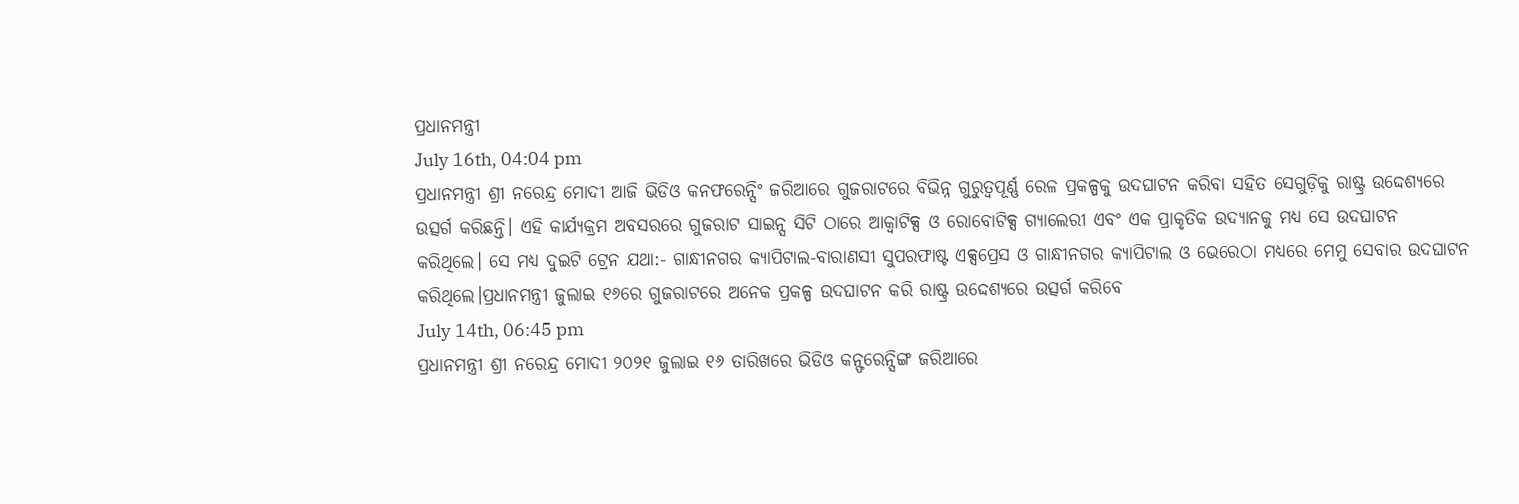ପ୍ରଧାନମନ୍ତ୍ରୀ
July 16th, 04:04 pm
ପ୍ରଧାନମନ୍ତ୍ରୀ ଶ୍ରୀ ନରେନ୍ଦ୍ର ମୋଦୀ ଆଜି ଭିଡିଓ କନଫରେନ୍ସିଂ ଜରିଆରେ ଗୁଜରାଟରେ ବିଭିନ୍ନ ଗୁରୁତ୍ବପୂର୍ଣ୍ଣ ରେଳ ପ୍ରକଳ୍ପକୁ ଉଦଘାଟନ କରିବା ସହିତ ସେଗୁଡ଼ିକୁ ରାଷ୍ଟ୍ର ଉଦ୍ଦେଶ୍ୟରେ ଉତ୍ସର୍ଗ କରିଛନ୍ତି। ଏହି କାର୍ଯ୍ୟକ୍ରମ ଅବସରରେ ଗୁଜରାଟ ସାଇନ୍ସ ସିଟି ଠାରେ ଆକ୍ବାଟିକ୍ସ ଓ ରୋବୋଟିକ୍ସ ଗ୍ୟାଲେରୀ ଏବଂ ଏକ ପ୍ରାକୃତିକ ଉଦ୍ୟାନକୁ ମଧ୍ୟ ସେ ଉଦଘାଟନ କରିଥିଲେ। ସେ ମଧ୍ୟ ଦୁଇଟି ଟ୍ରେନ ଯଥା:- ଗାନ୍ଧୀନଗର କ୍ୟାପିଟାଲ-ବାରାଣସୀ ସୁପରଫାଷ୍ଟ ଏକ୍ସପ୍ରେସ ଓ ଗାନ୍ଧୀନଗର କ୍ୟାପିଟାଲ ଓ ଭେରେଠା ମଧ୍ୟରେ ମେମୁ ସେବାର ଉଦଘାଟନ କରିଥିଲେ।ପ୍ରଧାନମନ୍ତ୍ରୀ ଜୁଲାଇ ୧୬ରେ ଗୁଜରାଟରେ ଅନେକ ପ୍ରକଳ୍ପ ଉଦଘାଟନ କରି ରାଷ୍ଟ୍ର ଉଦ୍ଦେଶ୍ୟରେ ଉତ୍ସର୍ଗ କରିବେ
July 14th, 06:45 pm
ପ୍ରଧାନମନ୍ତ୍ରୀ ଶ୍ରୀ ନରେନ୍ଦ୍ର ମୋଦୀ ୨୦୨୧ ଜୁଲାଇ ୧୬ ତାରିଖରେ ଭିଡିଓ କନ୍ଫରେନ୍ସିଙ୍ଗ ଜରିଆରେ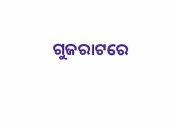ଗୁଜରାଟରେ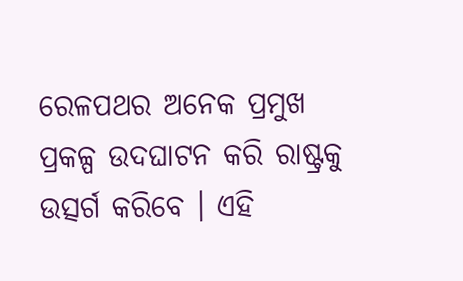ରେଳପଥର ଅନେକ ପ୍ରମୁଖ ପ୍ରକଳ୍ପ ଉଦଘାଟନ କରି ରାଷ୍ଟ୍ରକୁ ଉତ୍ସର୍ଗ କରିବେ । ଏହି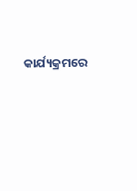କାର୍ଯ୍ୟକ୍ରମରେ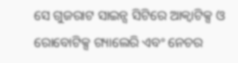ସେ ଗୁଜରାଟ ସାଇନ୍ସ ସିଟିରେ ଆକ୍ୱାଟିକ୍ସ ଓ ରୋବୋଟିକ୍ସ ଗ୍ୟାଲେରି ଏବଂ ନେଚର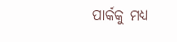ପାର୍କକୁ ମଧ୍ୟ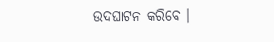ଉଦଘାଟନ କରିବେ ।